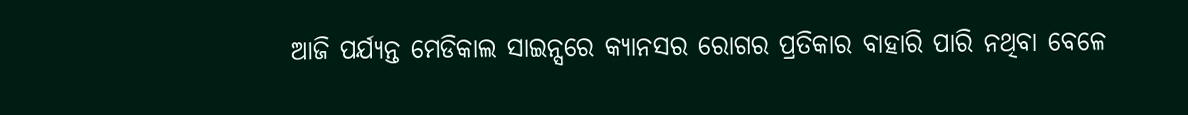ଆଜି ପର୍ଯ୍ୟନ୍ତ ମେଡିକାଲ ସାଇନ୍ସରେ କ୍ୟାନସର ରୋଗର ପ୍ରତିକାର ବାହାରି ପାରି ନଥିବା ବେଳେ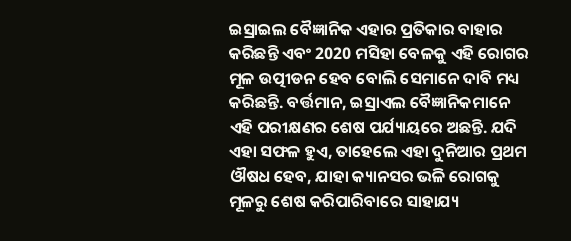ଇସ୍ରାଇଲ ବୈଜ୍ଞାନିକ ଏହାର ପ୍ରତିକାର ବାହାର କରିଛନ୍ତି ଏବଂ 2020 ମସିହା ବେଳକୁ ଏହି ରୋଗର ମୂଳ ଉତ୍ପୀଡନ ହେବ ବୋଲି ସେମାନେ ଦାବି ମଧ୍ୟ କରିଛନ୍ତି. ବର୍ତ୍ତମାନ, ଇସ୍ରାଏଲ ବୈଜ୍ଞାନିକମାନେ ଏହି ପରୀକ୍ଷଣର ଶେଷ ପର୍ଯ୍ୟାୟରେ ଅଛନ୍ତି. ଯଦି ଏହା ସଫଳ ହୁଏ, ତାହେଲେ ଏହା ଦୁନିଆର ପ୍ରଥମ ଔଷଧ ହେବ, ଯାହା କ୍ୟାନସର ଭଳି ରୋଗକୁ ମୂଳରୁ ଶେଷ କରିପାରିବାରେ ସାହାଯ୍ୟ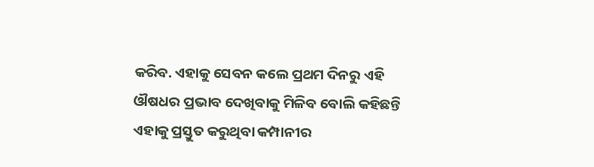କରିବ. ଏହାକୁ ସେବନ କଲେ ପ୍ରଥମ ଦିନରୁ ଏହି ଔଷଧର ପ୍ରଭାବ ଦେଖିବାକୁ ମିଳିବ ବୋଲି କହିଛନ୍ତି ଏହାକୁ ପ୍ରସ୍ତୁତ କରୁଥିବା କମ୍ପାନୀର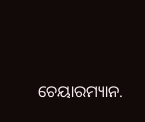ଚେୟାରମ୍ୟାନ.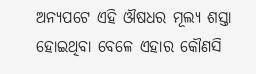ଅନ୍ୟପଟେ ଏହି ଔଷଧର ମୂଲ୍ୟ ଶସ୍ତା ହୋଇଥିବା ବେଳେ ଏହାର କୌଣସି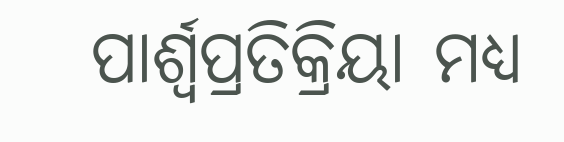ପାର୍ଶ୍ୱପ୍ରତିକ୍ରିୟା ମଧ୍ୟ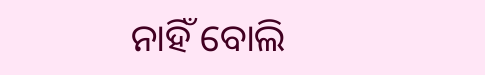ନାହିଁ ବୋଲି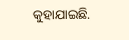କୁହାଯାଇଛି.